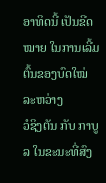ອາທິດນີ້ ເປັນຂີດໝາຍ ໃນການເລີ້ມຕົ້ນຂອງບົດໃໝ່ ລະຫວ່າງ
ວໍຊິງຕັນ ກັບ ກາບູລ ໃນຂະນະທີ່ສົງ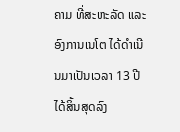ຄາມ ທີ່ສະຫະລັດ ແລະ
ອົງການເນໂຕ ໄດ້ດຳເນີນມາເປັນເວລາ 13 ປີ ໄດ້ສິ້ນສຸດລົງ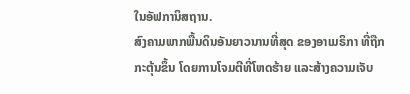ໃນອັຟການິສຖານ.
ສົງຄາມພາກພື້ນດິນອັນຍາວນານທີ່ສຸດ ຂອງອາເມຣິກາ ທີ່ຖືກ
ກະຕຸ້ນຂຶ້ນ ໂດຍການໂຈມຕີທີ່ໂຫດຮ້າຍ ແລະສ້າງຄວາມເຈັບ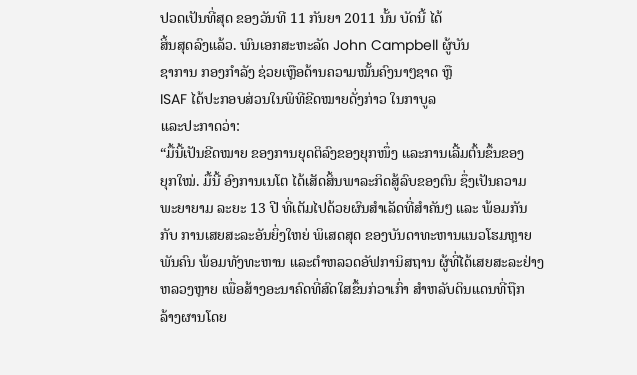ປວດເປັນທີ່ສຸດ ຂອງວັນທີ 11 ກັນຍາ 2011 ນັ້ນ ບັດນີ້ ໄດ້
ສິ້ນສຸດລົງແລ້ວ. ພົນເອກສະຫະລັດ John Campbell ຜູ້ບັນ
ຊາການ ກອງກຳລັງ ຊ່ວຍເຫຼືອດ້ານຄວາມໝັ້ນຄົງນາໆຊາດ ຫຼື
ISAF ໄດ້ປະກອບສ່ວນໃນພິທີຂີດໝາຍດັ່ງກ່າວ ໃນກາບູລ
ແລະປະກາດວ່າ:
“ມື້ນີ້ເປັນຂີດໝາຍ ຂອງການຍຸດຕິລົງຂອງຍຸກໜຶ່ງ ແລະການເລີ້ມຕົ້ນຂຶ້ນຂອງ
ຍຸກໃໝ່. ມື້ນີ້ ອົງການເນໂຕ ໄດ້ເສັດສິ້ນພາລະກິດສູ້ລົບຂອງຕົນ ຊຶ່ງເປັນຄວາມ
ພະຍາຍາມ ລະຍະ 13 ປີ ທີ່ເຕັມໄປດ້ວຍຜົນສຳເລັດທີ່ສຳຄັນໆ ແລະ ພ້ອມກັນ
ກັບ ການເສຍສະລະອັນຍິ່ງໃຫຍ່ ພິເສດສຸດ ຂອງບັນດາທະຫານແນວໂຮມຫຼາຍ
ພັນຄົນ ພ້ອມທັງທະຫານ ແລະຕຳຫລວດອັຟການິສຖານ ຜູ້ທີ່ໄດ້ເສຍສະລະຢ່າງ
ຫລວງຫຼາຍ ເພື່ອສ້າງອະນາຄົດທີ່ສົດໃສຂຶ້ນກ່ວາເກົ່າ ສຳຫລັບດິນແດນທີ່ຖືກ
ລ້າງຜານໂດຍ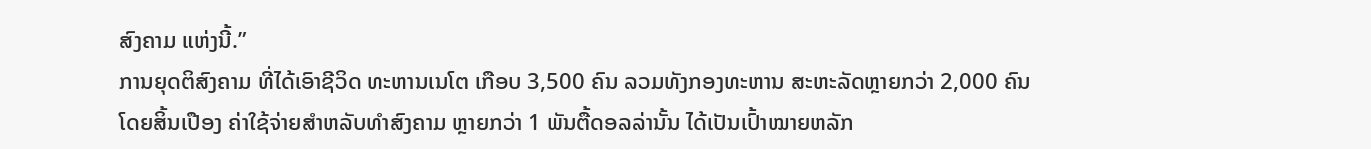ສົງຄາມ ແຫ່ງນີ້.”
ການຍຸດຕິສົງຄາມ ທີ່ໄດ້ເອົາຊີວິດ ທະຫານເນໂຕ ເກືອບ 3,500 ຄົນ ລວມທັງກອງທະຫານ ສະຫະລັດຫຼາຍກວ່າ 2,000 ຄົນ ໂດຍສິ້ນເປືອງ ຄ່າໃຊ້ຈ່າຍສຳຫລັບທຳສົງຄາມ ຫຼາຍກວ່າ 1 ພັນຕື້ດອລລ່ານັ້ນ ໄດ້ເປັນເປົ້າໝາຍຫລັກ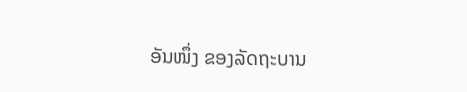ອັນໜຶ່ງ ຂອງລັດຖະບານ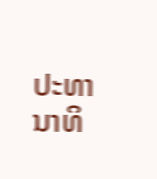ປະທານາທິ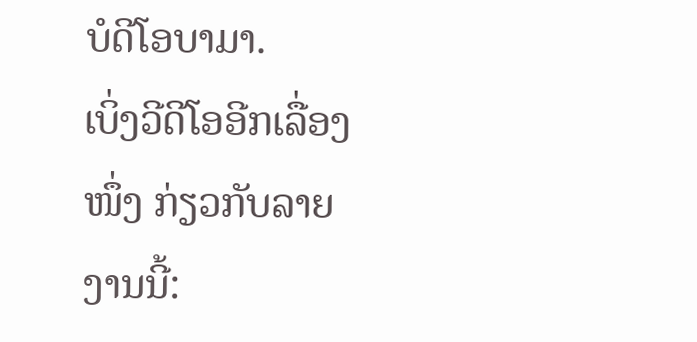ບໍດີໂອບາມາ.
ເບິ່ງວີດີໂອອີກເລື່ອງໜຶ່ງ ກ່ຽວກັບລາຍງານນີ້: